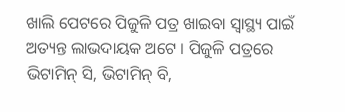ଖାଲି ପେଟରେ ପିଜୁଳି ପତ୍ର ଖାଇବା ସ୍ୱାସ୍ଥ୍ୟ ପାଇଁ ଅତ୍ୟନ୍ତ ଲାଭଦାୟକ ଅଟେ । ପିଜୁଳି ପତ୍ରରେ ଭିଟାମିନ୍ ସି, ଭିଟାମିନ୍ ବି,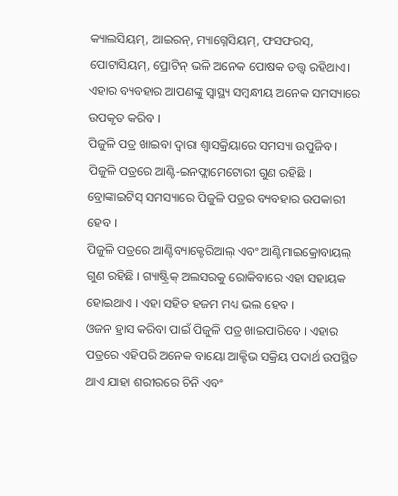କ୍ୟାଲସିୟମ୍, ଆଇରନ୍, ମ୍ୟାଗ୍ନେସିୟମ୍, ଫସଫରସ୍, ପୋଟାସିୟମ୍, ପ୍ରୋଟିନ୍ ଭଳି ଅନେକ ପୋଷକ ତତ୍ତ୍ୱ ରହିଥାଏ। ଏହାର ବ୍ୟବହାର ଆପଣଙ୍କୁ ସ୍ୱାସ୍ଥ୍ୟ ସମ୍ବନ୍ଧୀୟ ଅନେକ ସମସ୍ୟାରେ ଉପକୃତ କରିବ ।
ପିଜୁଳି ପତ୍ର ଖାଇବା ଦ୍ୱାରା ଶ୍ୱାସକ୍ରିୟାରେ ସମସ୍ୟା ଉପୁଜିବ । ପିଜୁଳି ପତ୍ରରେ ଆଣ୍ଟି-ଇନଫ୍ଲାମେଟୋରୀ ଗୁଣ ରହିଛି । ବ୍ରୋଙ୍କାଇଟିସ୍ ସମସ୍ୟାରେ ପିଜୁଳି ପତ୍ରର ବ୍ୟବହାର ଉପକାରୀ ହେବ ।
ପିଜୁଳି ପତ୍ରରେ ଆଣ୍ଟିବ୍ୟାକ୍ଟେରିଆଲ୍ ଏବଂ ଆଣ୍ଟିମାଇକ୍ରୋବାୟଲ୍ ଗୁଣ ରହିଛି । ଗ୍ୟାଷ୍ଟ୍ରିକ୍ ଅଲସରକୁ ରୋକିବାରେ ଏହା ସହାୟକ ହୋଇଥାଏ । ଏହା ସହିତ ହଜମ ମଧ୍ୟ ଭଲ ହେବ ।
ଓଜନ ହ୍ରାସ କରିବା ପାଇଁ ପିଜୁଳି ପତ୍ର ଖାଇପାରିବେ । ଏହାର ପତ୍ରରେ ଏହିପରି ଅନେକ ବାୟୋ ଆକ୍ଟିଭ ସକ୍ରିୟ ପଦାର୍ଥ ଉପସ୍ଥିତ ଥାଏ ଯାହା ଶରୀରରେ ଚିନି ଏବଂ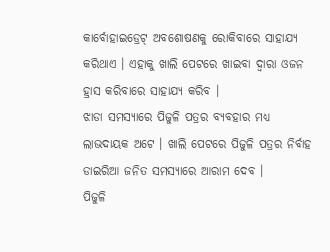କାର୍ବୋହାଇଡ୍ରେଟ୍ ଅବଶୋଷଣକୁ ରୋକିବାରେ ସାହାଯ୍ୟ କରିଥାଏ । ଏହାକୁ ଖାଲି ପେଟରେ ଖାଇବା ଦ୍ୱାରା ଓଜନ ହ୍ରାସ କରିବାରେ ସାହାଯ୍ୟ କରିବ ।
ଝାଡା ସମସ୍ୟାରେ ପିଜୁଳି ପତ୍ରର ବ୍ୟବହାର ମଧ୍ୟ ଲାଭଦାୟକ ଅଟେ । ଖାଲି ପେଟରେ ପିଜୁଳି ପତ୍ରର ନିର୍ବାହ ଡାଇରିଆ ଜନିତ ସମସ୍ୟାରେ ଆରାମ ଦେବ ।
ପିଜୁଳି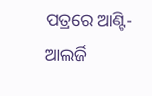ପତ୍ରରେ ଆଣ୍ଟି-ଆଲର୍ଜି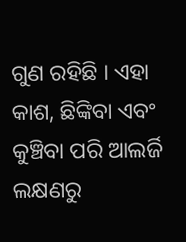ଗୁଣ ରହିଛି । ଏହା କାଶ, ଛିଙ୍କିବା ଏବଂ କୁଞ୍ଚିବା ପରି ଆଲର୍ଜି ଲକ୍ଷଣରୁ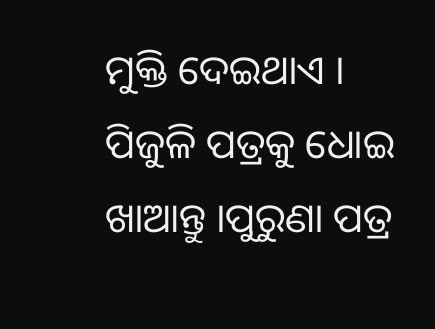ମୁକ୍ତି ଦେଇଥାଏ । ପିଜୁଳି ପତ୍ରକୁ ଧୋଇ ଖାଆନ୍ତୁ ।ପୁରୁଣା ପତ୍ର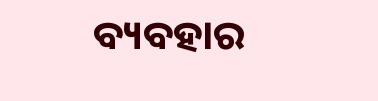ବ୍ୟବହାର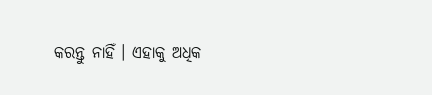କରନ୍ତୁ ନାହିଁ । ଏହାକୁ ଅଧିକ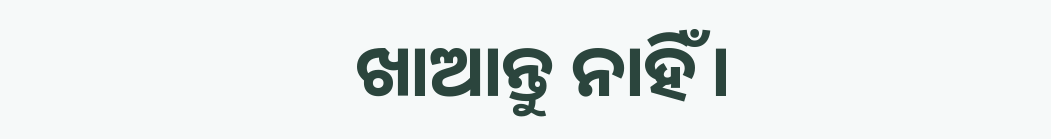ଖାଆନ୍ତୁ ନାହିଁ।